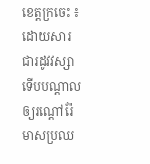ខេត្តក្រចេះ ៖ ដោយសារជារដូវវស្សា ទើបបណ្តាលឲ្យរណ្តៅរ៉ែមាសប្រឈ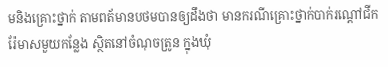មនិងគ្រោះថ្នាក់ តាមពត័មានបថមបានឲ្យដឹងថា មានករណីគ្រោះថ្នាក់បាក់រណ្ដៅជីករ៉ែមាសមួយកន្លែង ស្ថិតនៅចំណុចត្រូន ក្នុងឃុំ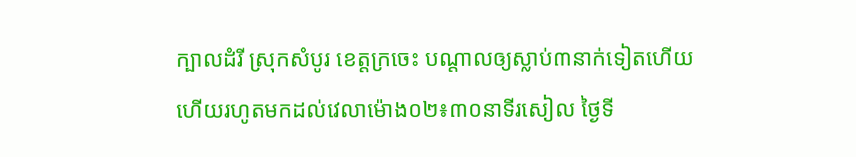ក្បាលដំរី ស្រុកសំបូរ ខេត្តក្រចេះ បណ្តាលឲ្យស្លាប់៣នាក់ទៀតហើយ ហើយរហូតមកដល់វេលាម៉ោង០២៖៣០នាទីរសៀល ថ្ងៃទី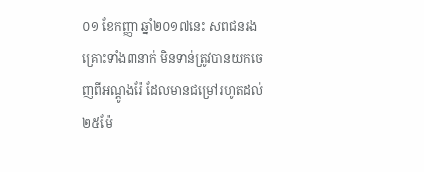០១ ខែកញ្ញា ឆ្នាំ២០១៧នេះ សពជនរងគ្រោះទាំង៣នាក់ មិនទាន់ត្រូវបានយកចេញពីអណ្ដូងរ៉ែ ដែលមានជម្រៅរហូតដល់២៥ម៉ែ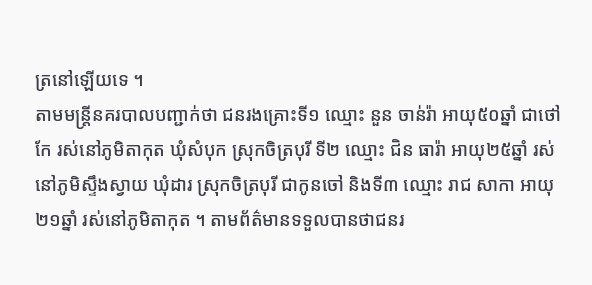ត្រនៅឡើយទេ ។
តាមមន្ត្រីនគរបាលបញ្ជាក់ថា ជនរងគ្រោះទី១ ឈ្មោះ នួន ចាន់រ៉ា អាយុ៥០ឆ្នាំ ជាថៅកែ រស់នៅភូមិតាកុត ឃុំសំបុក ស្រុកចិត្របុរី ទី២ ឈ្មោះ ជិន ធារ៉ា អាយុ២៥ឆ្នាំ រស់នៅភូមិស្ទឹងស្វាយ ឃុំដារ ស្រុកចិត្របុរី ជាកូនចៅ និងទី៣ ឈ្មោះ រាជ សាកា អាយុ២១ឆ្នាំ រស់នៅភូមិតាកុត ។ តាមព័ត៌មានទទួលបានថាជនរ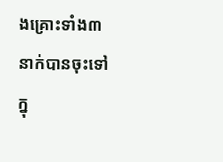ងគ្រោះទាំង៣នាក់បានចុះទៅក្នុ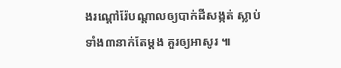ងរណ្ដៅរ៉ែបណ្ដាលឲ្យបាក់ដីសង្កត់ ស្លាប់ទាំង៣នាក់តែម្ដង គួរឲ្យអាសូរ ៕